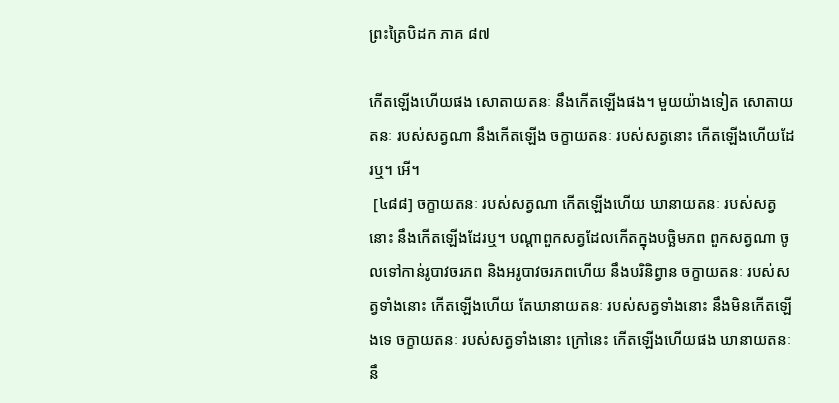ព្រះត្រៃបិដក ភាគ ៨៧

កើតឡើងហើយផង សោតាយតនៈ នឹងកើតឡើងផង។ មួយយ៉ាងទៀត សោតាយតនៈ របស់សត្វណា នឹងកើតឡើង ចក្ខាយតនៈ របស់សត្វនោះ កើតឡើងហើយដែរឬ។ អើ។
 [៤៨៨] ចក្ខាយតនៈ របស់សត្វណា កើតឡើងហើយ ឃានាយតនៈ របស់សត្វនោះ នឹងកើតឡើងដែរឬ។ បណ្ដាពួកសត្វដែលកើតក្នុងបច្ឆិមភព ពួកសត្វណា ចូលទៅកាន់រូបាវចរភព និងអរូបាវចរភពហើយ នឹងបរិនិព្វាន ចក្ខាយតនៈ របស់សត្វទាំងនោះ កើតឡើងហើយ តែឃានាយតនៈ របស់សត្វទាំងនោះ នឹងមិនកើតឡើងទេ ចក្ខាយតនៈ របស់សត្វទាំងនោះ ក្រៅនេះ កើតឡើងហើយផង ឃានាយតនៈ នឹ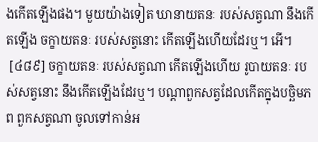ងកើតឡើងផង។ មួយយ៉ាងទៀត ឃានាយតនៈ របស់សត្វណា នឹងកើតឡើង ចក្ខាយតនៈ របស់សត្វនោះ កើតឡើងហើយដែរឬ។ អើ។
 [៤៨៩] ចក្ខាយតនៈ របស់សត្វណា កើតឡើងហើយ រូបាយតនៈ របស់សត្វនោះ នឹងកើតឡើងដែរឬ។ បណ្ដាពួកសត្វដែលកើតក្នុងបច្ឆិមភព ពួកសត្វណា ចូលទៅកាន់អ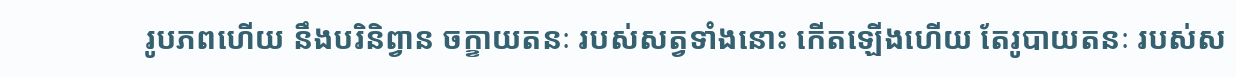រូបភពហើយ នឹងបរិនិព្វាន ចក្ខាយតនៈ របស់សត្វទាំងនោះ កើតឡើងហើយ តែរូបាយតនៈ របស់ស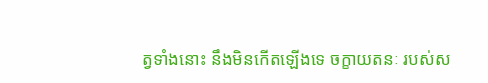ត្វទាំងនោះ នឹងមិនកើតឡើងទេ ចក្ខាយតនៈ របស់ស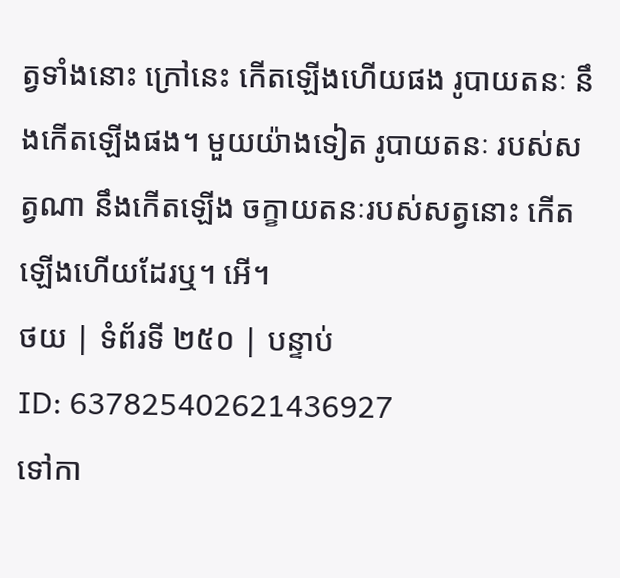ត្វទាំងនោះ ក្រៅនេះ កើតឡើងហើយផង រូបាយតនៈ នឹងកើតឡើងផង។ មួយយ៉ាងទៀត រូបាយតនៈ របស់សត្វណា នឹងកើតឡើង ចក្ខាយតនៈរបស់សត្វនោះ កើតឡើងហើយដែរឬ។ អើ។
ថយ | ទំព័រទី ២៥០ | បន្ទាប់
ID: 637825402621436927
ទៅកា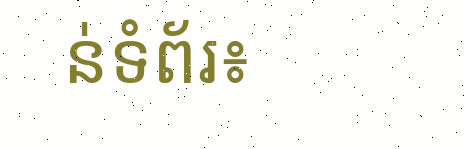ន់ទំព័រ៖